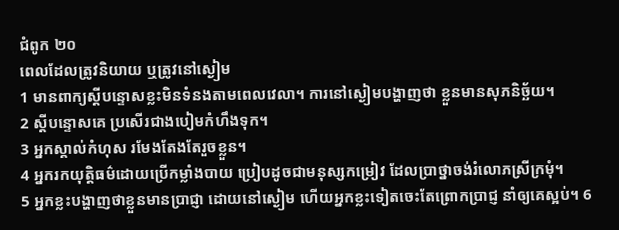ជំពូក ២០
ពេលដែលត្រូវនិយាយ ឬត្រូវនៅស្ងៀម
1 មានពាក្យស្ដីបន្ទោសខ្លះមិនទំនងតាមពេលវេលា។ ការនៅស្ងៀមបង្ហាញថា ខ្លួនមានសុភនិច្ឆ័យ។
2 ស្តីបន្ទោសគេ ប្រសើរជាងបៀមកំហឹងទុក។
3 អ្នកស្គាល់កំហុស រមែងតែងតែរួចខ្លួន។
4 អ្នករកយុត្តិធម៌ដោយប្រើកម្លាំងបាយ ប្រៀបដូចជាមនុស្សកម្រៀវ ដែលប្រាថ្នាចង់រំលោភស្រីក្រមុំ។
5 អ្នកខ្លះបង្ហាញថាខ្លួនមានប្រាជ្ញា ដោយនៅស្ងៀម ហើយអ្នកខ្លះទៀតចេះតែព្រោកប្រាជ្ញ នាំឲ្យគេស្អប់។ 6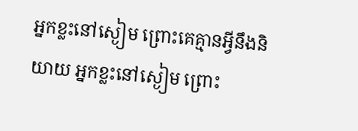អ្នកខ្លះនៅស្ងៀម ព្រោះគេគ្មានអ្វីនឹងនិយាយ អ្នកខ្លះនៅស្ងៀម ព្រោះ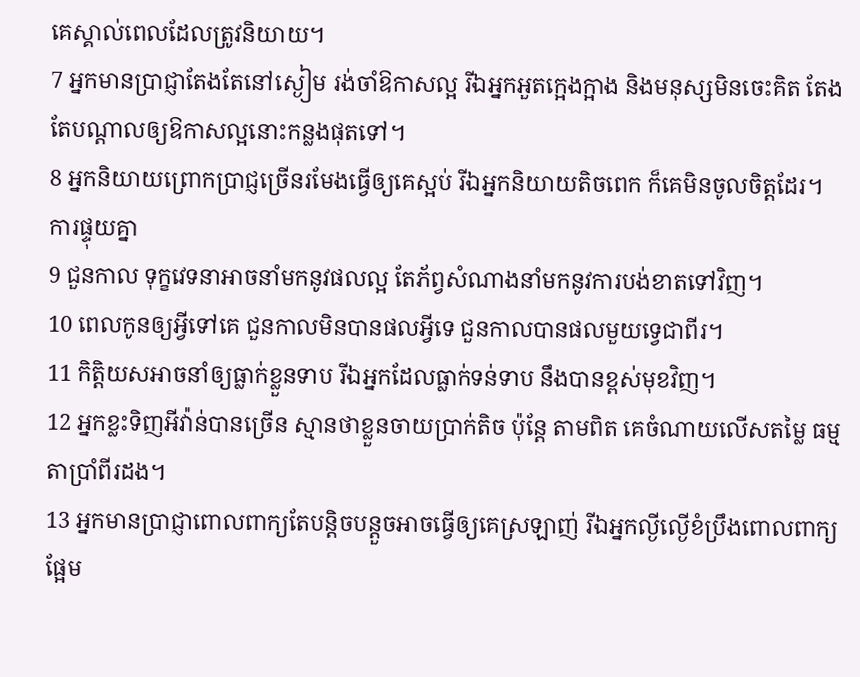គេស្គាល់ពេលដែលត្រូវនិយាយ។
7 អ្នកមានប្រាជ្ញាតែងតែនៅស្ងៀម រង់ចាំឱកាសល្អ រីឯអ្នកអួតក្អេងក្អាង និងមនុស្សមិនចេះគិត តែងតែបណ្តាលឲ្យឱកាសល្អនោះកន្លងផុតទៅ។
8 អ្នកនិយាយព្រោកប្រាជ្ញច្រើនរមែងធ្វើឲ្យគេស្អប់ រីឯអ្នកនិយាយតិចពេក ក៏គេមិនចូលចិត្តដែរ។
ការផ្ទុយគ្នា
9 ជួនកាល ទុក្ខវេទនាអាចនាំមកនូវផលល្អ តែភ័ព្វសំណាងនាំមកនូវការបង់ខាតទៅវិញ។
10 ពេលកូនឲ្យអ្វីទៅគេ ជួនកាលមិនបានផលអ្វីទេ ជួនកាលបានផលមួយទ្វេជាពីរ។
11 កិត្តិយសអាចនាំឲ្យធ្លាក់ខ្លួនទាប រីឯអ្នកដែលធ្លាក់ទន់ទាប នឹងបានខ្ពស់មុខវិញ។
12 អ្នកខ្លះទិញអីវ៉ាន់បានច្រើន ស្មានថាខ្លួនចាយប្រាក់តិច ប៉ុន្តែ តាមពិត គេចំណាយលើសតម្លៃ ធម្មតាប្រាំពីរដង។
13 អ្នកមានប្រាជ្ញាពោលពាក្យតែបន្តិចបន្តួចអាចធ្វើឲ្យគេស្រឡាញ់ រីឯអ្នកល្ងីល្ងើខំប្រឹងពោលពាក្យផ្អែម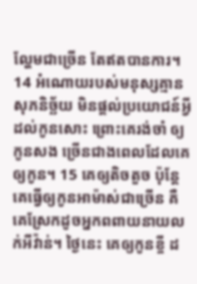ល្ហែមជាច្រើន តែឥតបានការ។
14 អំណោយរបស់មនុស្សគ្មានសុភនិច្ឆ័យ មិនផ្តល់ប្រយោជន៍អ្វីដល់កូនសោះ ព្រោះគេរង់ចាំ ឲ្យកូនសង ច្រើនជាងពេលដែលគេឲ្យកូន។ 15 គេឲ្យតិចតួច ប៉ុន្តែ គេធ្វើឲ្យកូនអាម៉ាស់ជាច្រើន គឺគេស្រែកដូចអ្នកពពាយនាយលក់អីវ៉ាន់។ ថ្ងៃនេះ គេឲ្យកូនខ្ចី ដ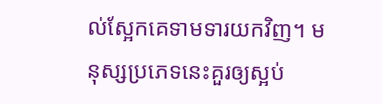ល់ស្អែកគេទាមទារយកវិញ។ មនុស្សប្រភេទនេះគួរឲ្យស្អប់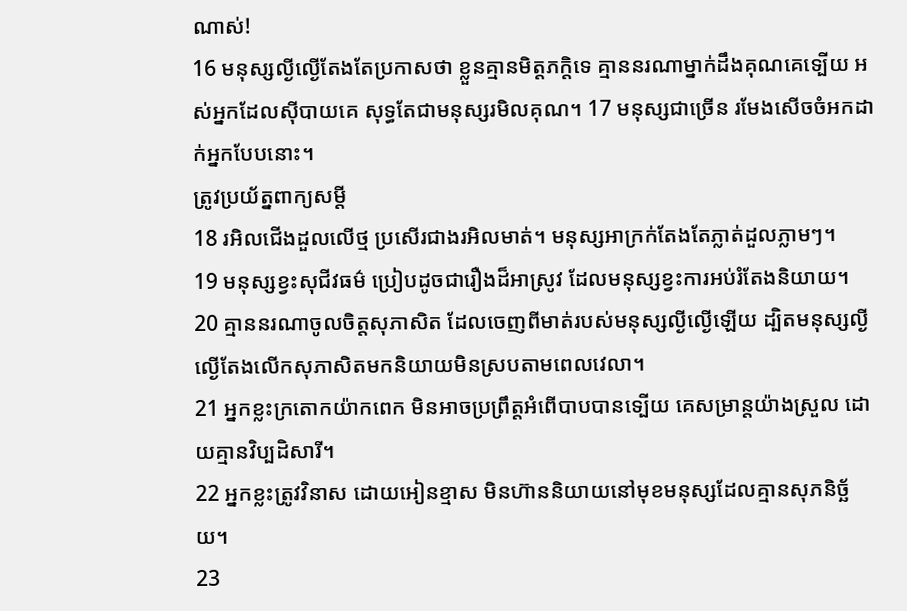ណាស់!
16 មនុស្សល្ងីល្ងើតែងតែប្រកាសថា ខ្លួនគ្មានមិត្តភក្តិទេ គ្មាននរណាម្នាក់ដឹងគុណគេទ្បើយ អស់អ្នកដែលស៊ីបាយគេ សុទ្ធតែជាមនុស្សរមិលគុណ។ 17 មនុស្សជាច្រើន រមែងសើចចំអកដាក់អ្នកបែបនោះ។
ត្រូវប្រយ័ត្នពាក្យសម្ដី
18 រអិលជើងដួលលើថ្ម ប្រសើរជាងរអិលមាត់។ មនុស្សអាក្រក់តែងតែភ្លាត់ដួលភ្លាមៗ។
19 មនុស្សខ្វះសុជីវធម៌ ប្រៀបដូចជារឿងដ៏អាស្រូវ ដែលមនុស្សខ្វះការអប់រំតែងនិយាយ។
20 គ្មាននរណាចូលចិត្តសុភាសិត ដែលចេញពីមាត់របស់មនុស្សល្ងីល្ងើឡើយ ដ្បិតមនុស្សល្ងីល្ងើតែងលើកសុភាសិតមកនិយាយមិនស្របតាមពេលវេលា។
21 អ្នកខ្លះក្រតោកយ៉ាកពេក មិនអាចប្រព្រឹត្តអំពើបាបបានទ្បើយ គេសម្រាន្ដយ៉ាងស្រួល ដោយគ្មានវិប្បដិសារី។
22 អ្នកខ្លះត្រូវវិនាស ដោយអៀនខ្មាស មិនហ៊ាននិយាយនៅមុខមនុស្សដែលគ្មានសុភនិច្ឆ័យ។
23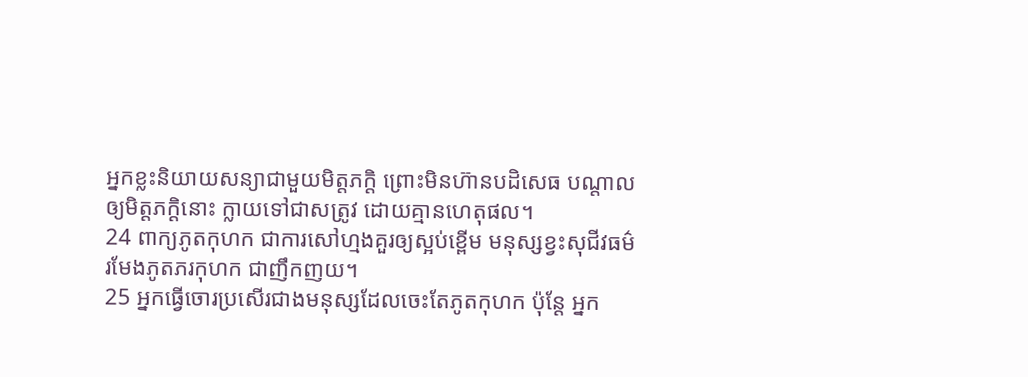អ្នកខ្លះនិយាយសន្យាជាមួយមិត្តភក្ដិ ព្រោះមិនហ៊ានបដិសេធ បណ្តាលឲ្យមិត្តភក្ដិនោះ ក្លាយទៅជាសត្រូវ ដោយគ្មានហេតុផល។
24 ពាក្យភូតកុហក ជាការសៅហ្មងគួរឲ្យស្អប់ខ្ពើម មនុស្សខ្វះសុជីវធម៌រមែងភូតភរកុហក ជាញឹកញយ។
25 អ្នកធ្វើចោរប្រសើរជាងមនុស្សដែលចេះតែភូតកុហក ប៉ុន្តែ អ្នក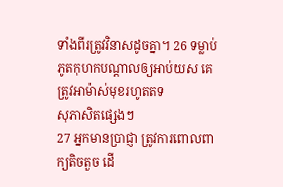ទាំងពីរត្រូវវិនាសដូចគ្នា។ 26 ទម្លាប់ភូតកុហកបណ្តាលឲ្យអាប់យស គេត្រូវអាម៉ាស់មុខរហូតតទ
សុភាសិតផ្សេងៗ
27 អ្នកមានប្រាជ្ញា ត្រូវការពោលពាក្យតិចតួច ដើ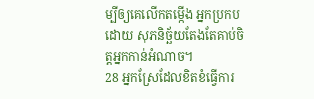ម្បីឲ្យគេលើកតម្កើង អ្នកប្រកបដោយ សុភនិច្ឆ័យតែងតែគាប់ចិត្តអ្នកកាន់អំណាច។
28 អ្នកស្រែដែលខិតខំធ្វើការ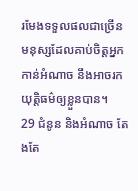រមែងទទួលផលជាច្រើន មនុស្សដែលគាប់ចិត្តអ្នកកាន់អំណាច នឹងអាចរកយុត្តិធម៌ឲ្យខ្លួនបាន។
29 ជំនូន និងអំណាច តែងតែ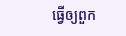ធ្វើឲ្យពួក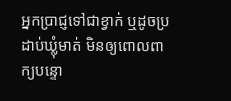អ្នកប្រាជ្ញទៅជាខ្វាក់ ឬដូចប្រដាប់ឃ្លុំមាត់ មិនឲ្យពោលពាក្យបន្ទោ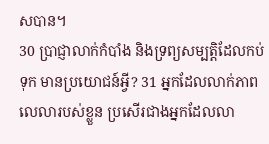សបាន។
30 ប្រាជ្ញាលាក់កំបាំង និងទ្រព្យសម្បត្តិដែលកប់ទុក មានប្រយោជន៍អ្វី? 31 អ្នកដែលលាក់ភាពលេលារបស់ខ្លួន ប្រសើរជាងអ្នកដែលលា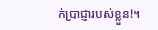ក់ប្រាជ្ញារបស់ខ្លួន!។